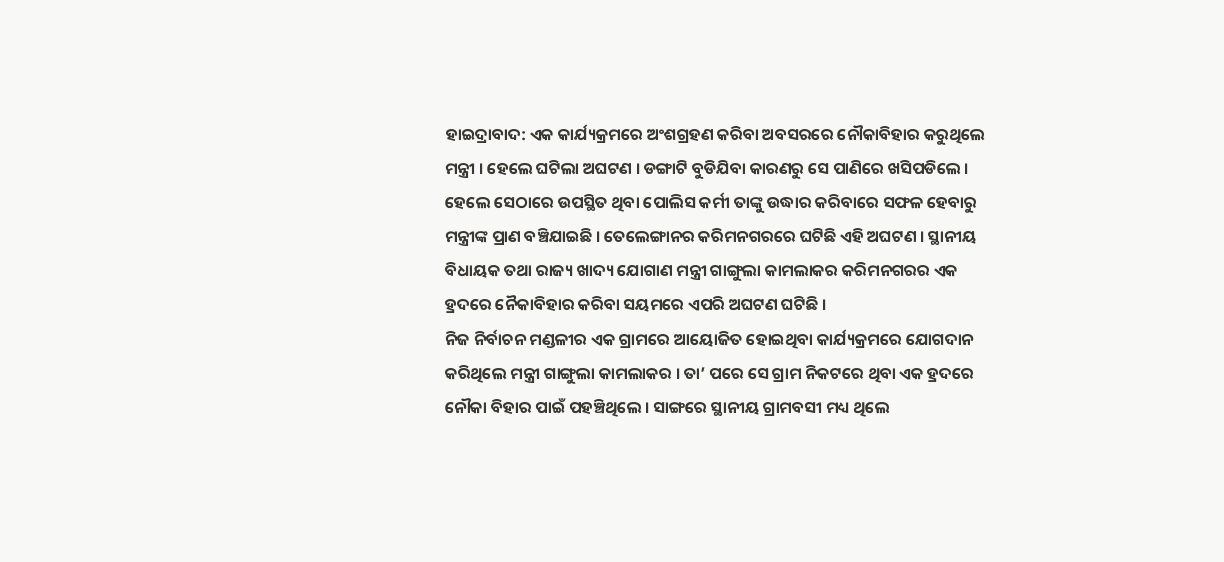ହାଇଦ୍ରାବାଦ: ଏକ କାର୍ଯ୍ୟକ୍ରମରେ ଅଂଶଗ୍ରହଣ କରିବା ଅବସରରେ ନୌକାବିହାର କରୁଥିଲେ ମନ୍ତ୍ରୀ । ହେଲେ ଘଟିଲା ଅଘଟଣ । ଡଙ୍ଗାଟି ବୁଡିଯିବା କାରଣରୁ ସେ ପାଣିରେ ଖସିପଡିଲେ । ହେଲେ ସେଠାରେ ଉପସ୍ଥିତ ଥିବା ପୋଲିସ କର୍ମୀ ତାଙ୍କୁ ଉଦ୍ଧାର କରିବାରେ ସଫଳ ହେବାରୁ ମନ୍ତ୍ରୀଙ୍କ ପ୍ରାଣ ବଞ୍ଚିଯାଇଛି । ତେଲେଙ୍ଗାନର କରିମନଗରରେ ଘଟିଛି ଏହି ଅଘଟଣ । ସ୍ଥାନୀୟ ବିଧାୟକ ତଥା ରାଜ୍ୟ ଖାଦ୍ୟ ଯୋଗାଣ ମନ୍ତ୍ରୀ ଗାଙ୍ଗୁଲା କାମଲାକର କରିମନଗରର ଏକ ହ୍ରଦରେ ନୈକାବିହାର କରିବା ସୟମରେ ଏପରି ଅଘଟଣ ଘଟିଛି ।
ନିଜ ନିର୍ବାଚନ ମଣ୍ଡଳୀର ଏକ ଗ୍ରାମରେ ଆୟୋଜିତ ହୋଇଥିବା କାର୍ଯ୍ୟକ୍ରମରେ ଯୋଗଦାନ କରିଥିଲେ ମନ୍ତ୍ରୀ ଗାଙ୍ଗୁଲା କାମଲାକର । ତା’ ପରେ ସେ ଗ୍ରାମ ନିକଟରେ ଥିବା ଏକ ହ୍ରଦରେ ନୌକା ବିହାର ପାଇଁ ପହଞ୍ଚିଥିଲେ । ସାଙ୍ଗରେ ସ୍ଥାନୀୟ ଗ୍ରାମବସୀ ମଧ୍ୟ ଥିଲେ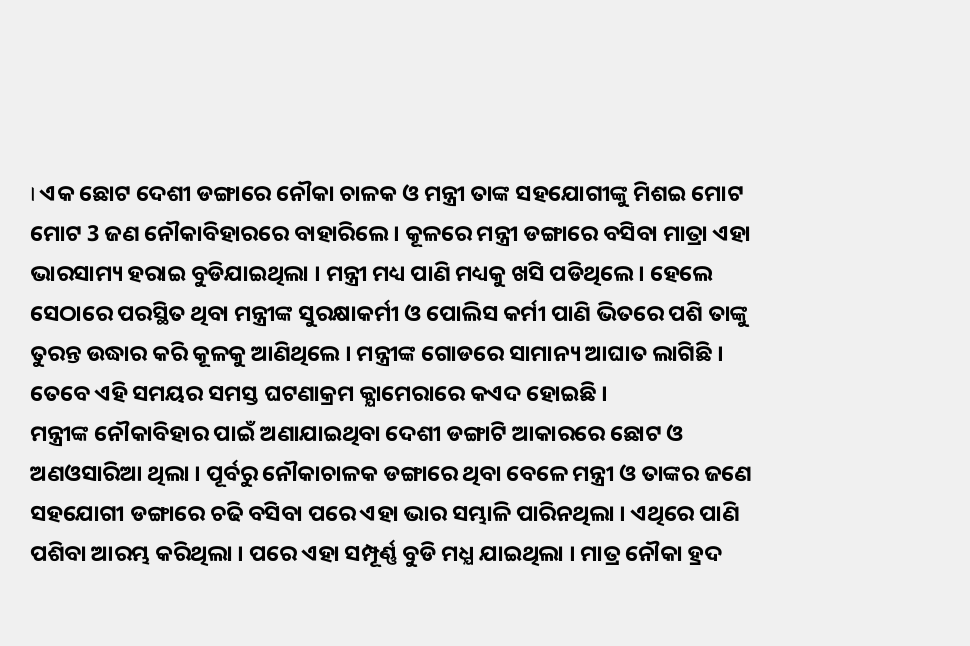। ଏକ ଛୋଟ ଦେଶୀ ଡଙ୍ଗାରେ ନୌକା ଚାଳକ ଓ ମନ୍ତ୍ରୀ ତାଙ୍କ ସହଯୋଗୀଙ୍କୁ ମିଶଇ ମୋଟ ମୋଟ 3 ଜଣ ନୌକାବିହାରରେ ବାହାରିଲେ । କୂଳରେ ମନ୍ତ୍ରୀ ଡଙ୍ଗାରେ ବସିବା ମାତ୍ରା ଏହା ଭାରସାମ୍ୟ ହରାଇ ବୁଡିଯାଇଥିଲା । ମନ୍ତ୍ରୀ ମଧ୍ୟ ପାଣି ମଧ୍ୟକୁ ଖସି ପଡିଥିଲେ । ହେଲେ ସେଠାରେ ପରସ୍ଥିତ ଥିବା ମନ୍ତ୍ରୀଙ୍କ ସୁରକ୍ଷାକର୍ମୀ ଓ ପୋଲିସ କର୍ମୀ ପାଣି ଭିତରେ ପଶି ତାଙ୍କୁ ତୁରନ୍ତ ଉଦ୍ଧାର କରି କୂଳକୁ ଆଣିଥିଲେ । ମନ୍ତ୍ରୀଙ୍କ ଗୋଡରେ ସାମାନ୍ୟ ଆଘାତ ଲାଗିଛି । ତେବେ ଏହି ସମୟର ସମସ୍ତ ଘଟଣାକ୍ରମ କ୍ଯାମେରାରେ କଏଦ ହୋଇଛି ।
ମନ୍ତ୍ରୀଙ୍କ ନୌକାବିହାର ପାଇଁ ଅଣାଯାଇଥିବା ଦେଶୀ ଡଙ୍ଗାଟି ଆକାରରେ ଛୋଟ ଓ ଅଣଓସାରିଆ ଥିଲା । ପୂର୍ବରୁ ନୌକାଚାଳକ ଡଙ୍ଗାରେ ଥିବା ବେଳେ ମନ୍ତ୍ରୀ ଓ ତାଙ୍କର ଜଣେ ସହଯୋଗୀ ଡଙ୍ଗାରେ ଚଢି ବସିବା ପରେ ଏହା ଭାର ସମ୍ଭାଳି ପାରିନଥିଲା । ଏଥିରେ ପାଣି ପଶିବା ଆରମ୍ଭ କରିଥିଲା । ପରେ ଏହା ସମ୍ପୂର୍ଣ୍ଣ ବୁଡି ମଧ୍ଯ ଯାଇଥିଲା । ମାତ୍ର ନୌକା ହ୍ରଦ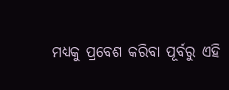ମଧ୍ୟକୁ ପ୍ରବେଶ କରିବା ପୂର୍ବରୁ ଏହି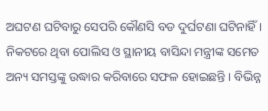ଅଘଟଣ ଘଟିବାରୁ ସେପରି କୌଣସି ବଡ ଦୁର୍ଘଟଣା ଘଟିନାହିଁ । ନିକଟରେ ଥିବା ପୋଲିସ ଓ ସ୍ଥାନୀୟ ବାସିନ୍ଦା ମନ୍ତ୍ରୀଙ୍କ ସମେତ ଅନ୍ୟ ସମସ୍ତଙ୍କୁ ଉଦ୍ଧାର କରିବାରେ ସଫଳ ହୋଇଛନ୍ତି । ବିଭିନ୍ନ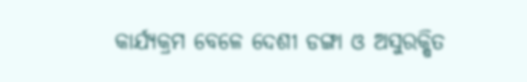କାର୍ଯ୍ୟକ୍ରମ ବେଳେ ଦେଶୀ ଡଙ୍ଗା ଓ ଅସୁରକ୍ଷିତ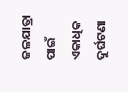ଜଳଯାତ୍ରା ପାଇଁ ଏକାଧିକ ଦୁର୍ଘଟଣା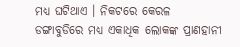ମଧ୍ୟ ଘଟିଥାଏ । ନିକଟରେ କେରଳ ଡଙ୍ଗାବୁଡିରେ ମଧ୍ୟ ଏକାଧିକ ଲୋକଙ୍କ ପ୍ରାଣହାନୀ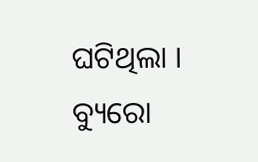ଘଟିଥିଲା ।
ବ୍ୟୁରୋ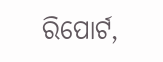ରିପୋର୍ଟ,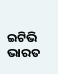ଇଟିଭି ଭାରତ